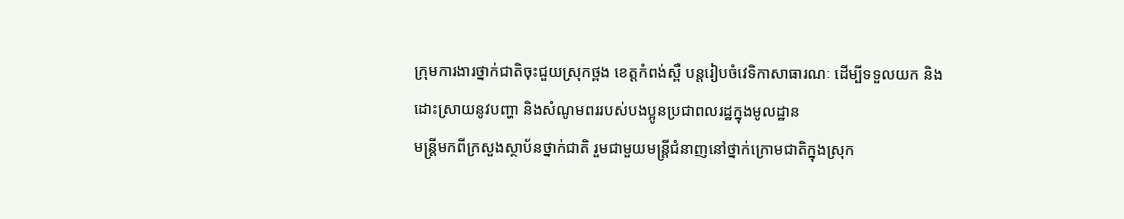ក្រុមការងារថ្នាក់ជាតិចុះជួយស្រុកថ្ពង ខេត្តកំពង់ស្ពឺ បន្តរៀបចំវេទិកាសាធារណៈ ដើម្បីទទួលយក និងដោះស្រាយនូវបញ្ហា និងសំណូមពររបស់បងប្អូនប្រជាពលរដ្ឋក្នុងមូលដ្ឋាន
មន្ត្រីមកពីក្រសួងស្ថាប័នថ្នាក់ជាតិ រួមជាមួយមន្ត្រីជំនាញនៅថ្នាក់ក្រោមជាតិក្នុងស្រុក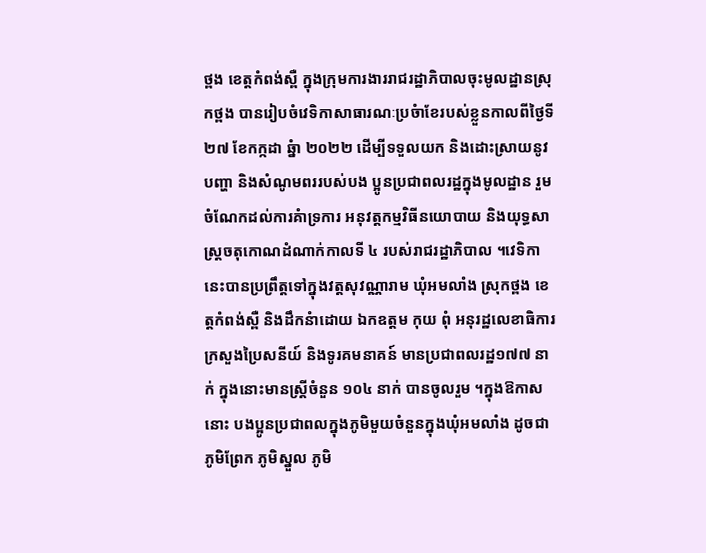ថ្ពង ខេត្តកំពង់ស្ពឺ ក្នុងក្រុមការងាររាជរដ្ឋាភិបាលចុះមូលដ្ឋានស្រុកថ្ពង បានរៀបចំវេទិកាសាធារណៈប្រចំាខែរបស់ខ្លួនកាលពីថ្ងៃទី ២៧ ខែកក្កដា ឆ្នំា ២០២២ ដើម្បីទទួលយក និងដោះស្រាយនូវបញ្ហា និងសំណូមពររបស់បង ប្អូនប្រជាពលរដ្ឋក្នុងមូលដ្ឋាន រួមចំណែកដល់ការគំាទ្រការ អនុវត្តកម្មវិធីនយោបាយ និងយុទ្ធសាស្ត្រចតុកោណដំណាក់កាលទី ៤ របស់រាជរដ្ឋាភិបាល ។វេទិកានេះបានប្រព្រឹត្តទៅក្នុងវត្តសុវណ្ណារាម ឃុំអមលាំង ស្រុកថ្ពង ខេត្តកំពង់ស្ពឺ និងដឹកនំាដោយ ឯកឧត្តម កុយ ពុំ អនុរដ្ឋលេខាធិការក្រសួងប្រៃសនីយ៍ និងទូរគមនាគន៍ មានប្រជាពលរដ្ឋ១៧៧ នាក់ ក្នុងនោះមានស្ត្រីចំនួន ១០៤ នាក់ បានចូលរួម ។ក្នុងឱកាសនោះ បងប្អូនប្រជាពលក្នុងភូមិមួយចំនួនក្នុងឃុំអមលាំង ដូចជាភូមិព្រែក ភូមិស្នួល ភូមិ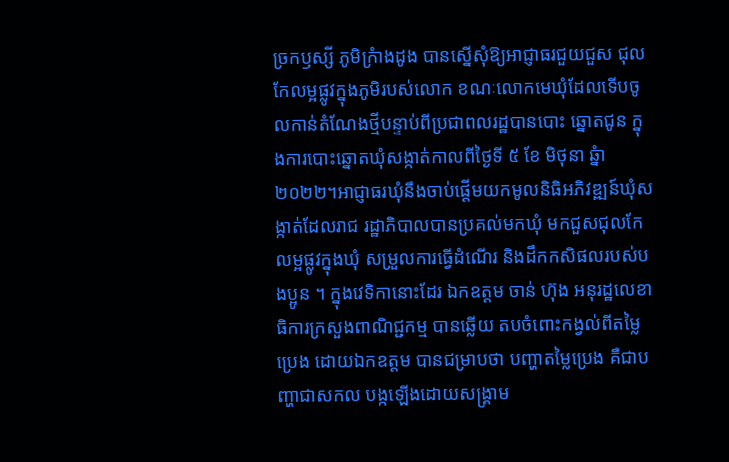ច្រកឫស្សី ភូមិក្រំាងដូង បានស្នើសុំឱ្យអាជ្ញាធរជួយជួស ជុលកែលម្អផ្លូវក្នុងភូមិរបស់លោក ខណៈលោកមេឃុំដែលទើបចូលកាន់តំណែងថ្មីបន្ទាប់ពីប្រជាពលរដ្ឋបានបោះ ឆ្នោតជូន ក្នុងការបោះឆ្នោតឃុំសង្កាត់កាលពីថ្ងៃទី ៥ ខែ មិថុនា ឆ្នំា ២០២២។អាជ្ញាធរឃុំនឹងចាប់ផ្តើមយកមូលនិធិអភិវឌ្ឍន៍ឃុំសង្កាត់ដែលរាជ រដ្ឋាភិបាលបានប្រគល់មកឃុំ មកជួសជុលកែលម្អផ្លូវក្នុងឃុំ សម្រួលការធ្វើដំណើរ និងដឹកកសិផលរបស់បងប្អូន ។ ក្នុងវេទិកានោះដែរ ឯកឧត្តម ចាន់ ហ៊ុង អនុរដ្ឋលេខាធិការក្រសួងពាណិជ្ជកម្ម បានឆ្លើយ តបចំពោះកង្វល់ពីតម្លៃប្រេង ដោយឯកឧត្តម បានជម្រាបថា បញ្ហាតម្លៃប្រេង គឺជាបញ្ហាជាសកល បង្កឡើងដោយសង្គ្រាម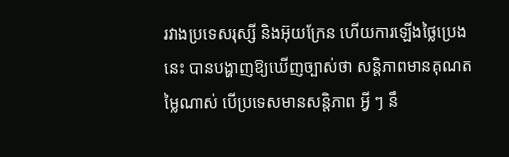រវាងប្រទេសរុស្សី និងអ៊ុយក្រែន ហើយការឡើងថ្លៃប្រេងនេះ បានបង្ហាញឱ្យឃើញច្បាស់ថា សន្តិភាពមានគុណតម្លៃណាស់ បើប្រទេសមានសន្តិភាព អ្វី ៗ នឹ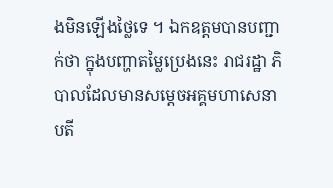ងមិនឡើងថ្លៃទេ ។ ឯកឧត្តមបានបញ្ជាក់ថា ក្នុងបញ្ហាតម្លៃប្រេងនេះ រាជរដ្ឋា ភិបាលដែលមានសម្តេចអគ្គមហាសេនាបតី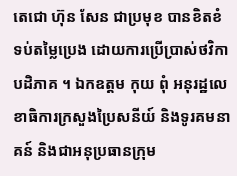តេជោ ហ៊ុន សែន ជាប្រមុខ បានខិតខំទប់តម្លៃប្រេង ដោយការប្រើប្រាស់ថវិកាបដិភាគ ។ ឯកឧត្តម កុយ ពុំ អនុរដ្ឋលេខាធិការក្រសួងប្រៃសនីយ៍ និងទូរគមនាគន៍ និងជាអនុប្រធានក្រុម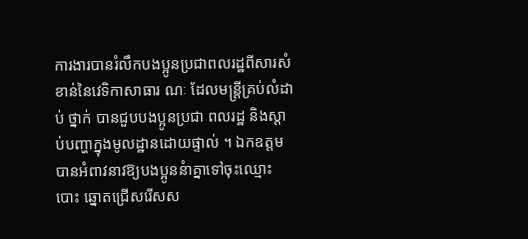ការងារបានរំលឹកបងប្អូនប្រជាពលរដ្ឋពីសារសំខាន់នៃវេទិកាសាធារ ណៈ ដែលមន្ត្រីគ្រប់លំដាប់ ថ្នាក់ បានជួបបងប្អូនប្រជា ពលរដ្ឋ និងស្តាប់បញ្ហាក្នុងមូលដ្ឋានដោយផ្ទាល់ ។ ឯកឧត្តម បានអំពាវនាវឱ្យបងប្អូននំាគ្នាទៅចុះឈ្មោះបោះ ឆ្នោតជ្រើសរើសស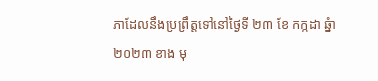ភាដែលនឹងប្រព្រឹត្តទៅនៅថ្ងៃទី ២៣ ខែ កក្កដា ឆ្នំា ២០២៣ ខាង មុ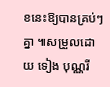ខនេះឱ្យបានគ្រប់ៗ គ្នា ៕សម្រួលដោយ ទៀង បុណ្ណរី